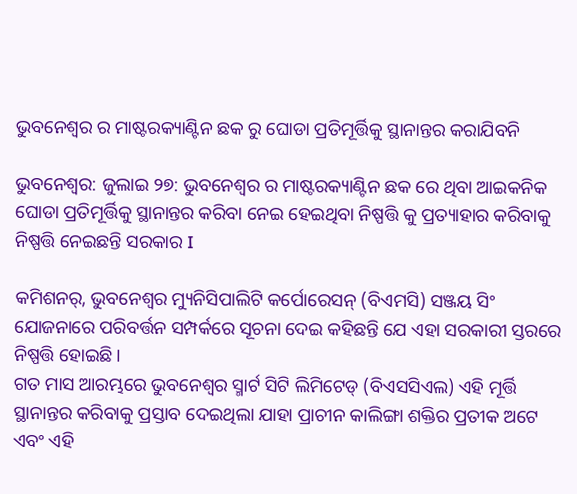ଭୁବନେଶ୍ୱର ର ମାଷ୍ଟରକ୍ୟାଣ୍ଟିନ ଛକ ରୁ ଘୋଡା ପ୍ରତିମୂର୍ତ୍ତିକୁ ସ୍ଥାନାନ୍ତର କରାଯିବନି

ଭୁବନେଶ୍ୱର: ଜୁଲାଇ ୨୭: ଭୁବନେଶ୍ୱର ର ମାଷ୍ଟରକ୍ୟାଣ୍ଟିନ ଛକ ରେ ଥିବା ଆଇକନିକ ଘୋଡା ପ୍ରତିମୂର୍ତ୍ତିକୁ ସ୍ଥାନାନ୍ତର କରିବା ନେଇ ହେଇଥିବା ନିଷ୍ପତ୍ତି କୁ ପ୍ରତ୍ୟାହାର କରିବାକୁ ନିଷ୍ପତ୍ତି ନେଇଛନ୍ତି ସରକାର I

କମିଶନର୍, ଭୁବନେଶ୍ୱର ମ୍ୟୁନିସିପାଲିଟି କର୍ପୋରେସନ୍ (ବିଏମସି) ସଞ୍ଜୟ ସିଂ ଯୋଜନାରେ ପରିବର୍ତ୍ତନ ସମ୍ପର୍କରେ ସୂଚନା ଦେଇ କହିଛନ୍ତି ଯେ ଏହା ସରକାରୀ ସ୍ତରରେ ନିଷ୍ପତ୍ତି ହୋଇଛି।
ଗତ ମାସ ଆରମ୍ଭରେ ଭୁବନେଶ୍ୱର ସ୍ମାର୍ଟ ସିଟି ଲିମିଟେଡ୍ (ବିଏସସିଏଲ) ଏହି ମୂର୍ତ୍ତି ସ୍ଥାନାନ୍ତର କରିବାକୁ ପ୍ରସ୍ତାବ ଦେଇଥିଲା ଯାହା ପ୍ରାଚୀନ କାଲିଙ୍ଗା ଶକ୍ତିର ପ୍ରତୀକ ଅଟେ ଏବଂ ଏହି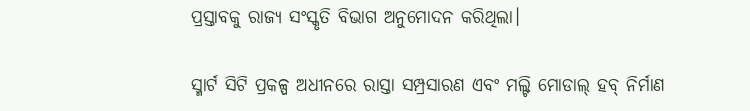ପ୍ରସ୍ତାବକୁ ରାଜ୍ୟ ସଂସ୍କୃତି ବିଭାଗ ଅନୁମୋଦନ କରିଥିଲା।

ସ୍ମାର୍ଟ ସିଟି ପ୍ରକଳ୍ପ ଅଧୀନରେ ରାସ୍ତା ସମ୍ପ୍ରସାରଣ ଏବଂ ମଲ୍ଟି ମୋଡାଲ୍ ହବ୍ ନିର୍ମାଣ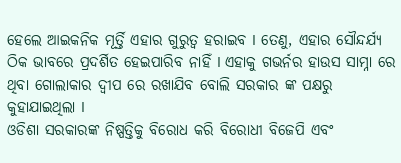ହେଲେ ଆଇକନିକ ମୂର୍ତ୍ତି ଏହାର ଗୁରୁତ୍ୱ ହରାଇବ I ତେଣୁ, ଏହାର ସୌନ୍ଦର୍ଯ୍ୟ ଠିକ ଭାବରେ ପ୍ରଦର୍ଶିତ ହେଇପାରିବ ନାହିଁ I ଏହାକୁ ଗଭର୍ନର ହାଉସ ସାମ୍ନା ରେ ଥିବା ଗୋଲାକାର ଦ୍ବୀପ ରେ ରଖାଯିବ ବୋଲି ସରକାର ଙ୍କ ପକ୍ଷରୁ କୁହାଯାଇଥିଲା I
ଓଡିଶା ସରକାରଙ୍କ ନିଷ୍ପତ୍ତିକୁ ବିରୋଧ କରି ବିରୋଧୀ ବିଜେପି ଏବଂ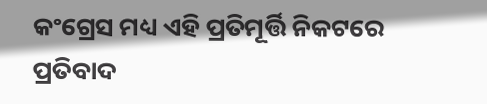କଂଗ୍ରେସ ମଧ୍ୟ ଏହି ପ୍ରତିମୂର୍ତ୍ତି ନିକଟରେ ପ୍ରତିବାଦ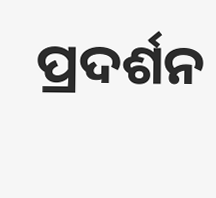ପ୍ରଦର୍ଶନ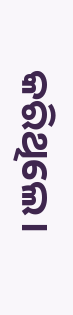କରିଥିଲେ।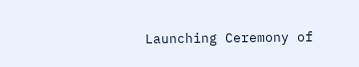Launching Ceremony of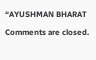“AYUSHMAN BHARAT

Comments are closed.